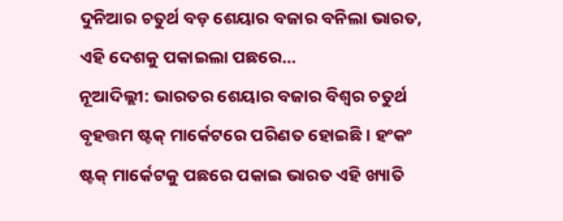ଦୁନିଆର ଚତୁର୍ଥ ବଡ଼ ଶେୟାର ବଜାର ବନିଲା ଭାରତ, ଏହି ଦେଶକୁ ପକାଇଲା ପଛରେ…
ନୂଆଦିଲ୍ଲୀ: ଭାରତର ଶେୟାର ବଜାର ବିଶ୍ୱର ଚତୁର୍ଥ ବୃହତ୍ତମ ଷ୍ଟକ୍ ମାର୍କେଟରେ ପରିଣତ ହୋଇଛି । ହଂକଂ ଷ୍ଟକ୍ ମାର୍କେଟକୁ ପଛରେ ପକାଇ ଭାରତ ଏହି ଖ୍ୟାତି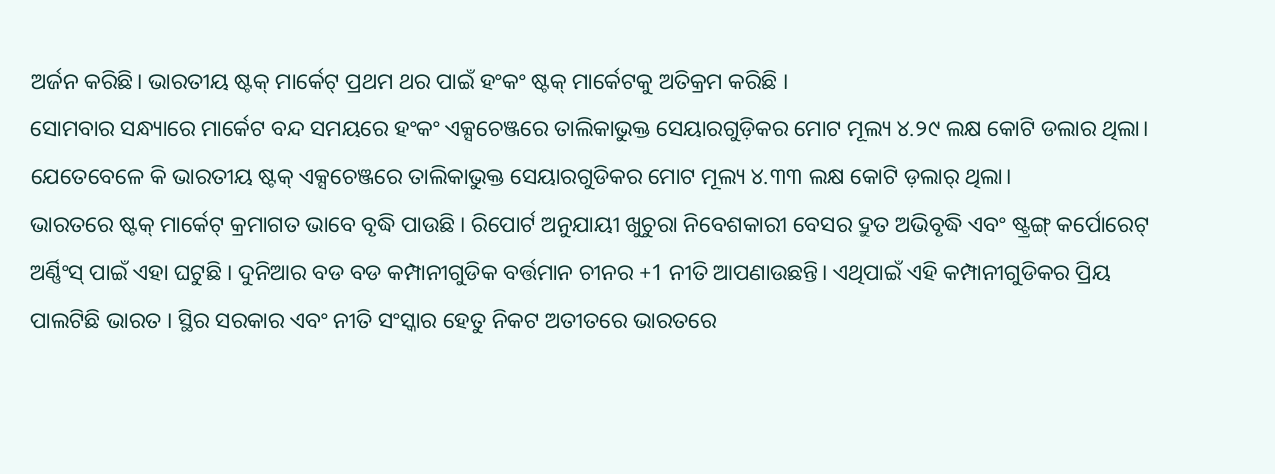ଅର୍ଜନ କରିଛି। ଭାରତୀୟ ଷ୍ଟକ୍ ମାର୍କେଟ୍ ପ୍ରଥମ ଥର ପାଇଁ ହଂକଂ ଷ୍ଟକ୍ ମାର୍କେଟକୁ ଅତିକ୍ରମ କରିଛି ।
ସୋମବାର ସନ୍ଧ୍ୟାରେ ମାର୍କେଟ ବନ୍ଦ ସମୟରେ ହଂକଂ ଏକ୍ସଚେଞ୍ଜରେ ତାଲିକାଭୁକ୍ତ ସେୟାରଗୁଡ଼ିକର ମୋଟ ମୂଲ୍ୟ ୪.୨୯ ଲକ୍ଷ କୋଟି ଡଲାର ଥିଲା। ଯେତେବେଳେ କି ଭାରତୀୟ ଷ୍ଟକ୍ ଏକ୍ସଚେଞ୍ଜରେ ତାଲିକାଭୁକ୍ତ ସେୟାରଗୁଡିକର ମୋଟ ମୂଲ୍ୟ ୪.୩୩ ଲକ୍ଷ କୋଟି ଡ଼ଲାର୍ ଥିଲା।
ଭାରତରେ ଷ୍ଟକ୍ ମାର୍କେଟ୍ କ୍ରମାଗତ ଭାବେ ବୃଦ୍ଧି ପାଉଛି । ରିପୋର୍ଟ ଅନୁଯାୟୀ ଖୁଚୁରା ନିବେଶକାରୀ ବେସର ଦ୍ରୁତ ଅଭିବୃଦ୍ଧି ଏବଂ ଷ୍ଟ୍ରଙ୍ଗ୍ କର୍ପୋରେଟ୍ ଅର୍ଣ୍ଣିଂସ୍ ପାଇଁ ଏହା ଘଟୁଛି । ଦୁନିଆର ବଡ ବଡ କମ୍ପାନୀଗୁଡିକ ବର୍ତ୍ତମାନ ଚୀନର +1 ନୀତି ଆପଣାଉଛନ୍ତି। ଏଥିପାଇଁ ଏହି କମ୍ପାନୀଗୁଡିକର ପ୍ରିୟ ପାଲଟିଛି ଭାରତ । ସ୍ଥିର ସରକାର ଏବଂ ନୀତି ସଂସ୍କାର ହେତୁ ନିକଟ ଅତୀତରେ ଭାରତରେ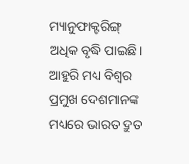ମ୍ୟାନୁଫାକ୍ଟରିଙ୍ଗ୍ ଅଧିକ ବୃଦ୍ଧି ପାଇଛି। ଆହୁରି ମଧ୍ୟ ବିଶ୍ୱର ପ୍ରମୁଖ ଦେଶମାନଙ୍କ ମଧ୍ୟରେ ଭାରତ ଦ୍ରୁତ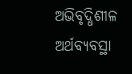ଅଭିବୃଦ୍ଧିଶୀଳ ଅର୍ଥବ୍ୟବସ୍ଥା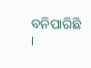ବନିପାରିଛି ।